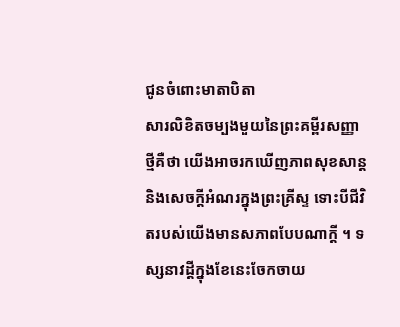ជូនចំពោះមាតាបិតា
សារលិខិតចម្បងមួយនៃព្រះគម្ពីរសញ្ញាថ្មីគឺថា យើងអាចរកឃើញភាពសុខសាន្ត និងសេចក្តីអំណរក្នុងព្រះគ្រីស្ទ ទោះបីជីវិតរបស់យើងមានសភាពបែបណាក្តី ។ ទស្សនាវដ្តីក្នុងខែនេះចែកចាយ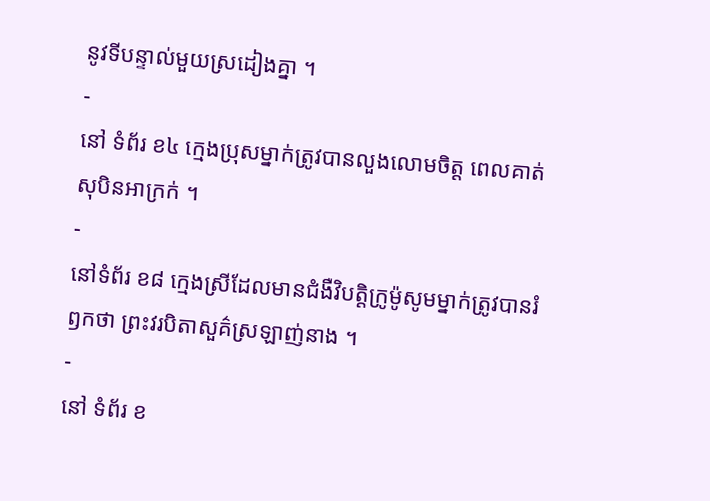នូវទីបន្ទាល់មួយស្រដៀងគ្នា ។
-
នៅ ទំព័រ ខ៤ ក្មេងប្រុសម្នាក់ត្រូវបានលួងលោមចិត្ត ពេលគាត់សុបិនអាក្រក់ ។
-
នៅទំព័រ ខ៨ ក្មេងស្រីដែលមានជំងឺវិបត្តិក្រូម៉ូសូមម្នាក់ត្រូវបានរំឭកថា ព្រះវរបិតាសួគ៌ស្រឡាញ់នាង ។
-
នៅ ទំព័រ ខ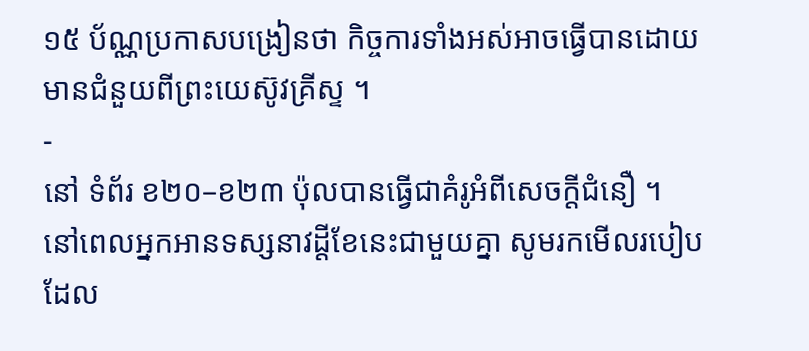១៥ ប័ណ្ណប្រកាសបង្រៀនថា កិច្ចការទាំងអស់អាចធ្វើបានដោយមានជំនួយពីព្រះយេស៊ូវគ្រីស្ទ ។
-
នៅ ទំព័រ ខ២០–ខ២៣ ប៉ុលបានធ្វើជាគំរូអំពីសេចក្តីជំនឿ ។
នៅពេលអ្នកអានទស្សនាវដ្តីខែនេះជាមួយគ្នា សូមរកមើលរបៀបដែល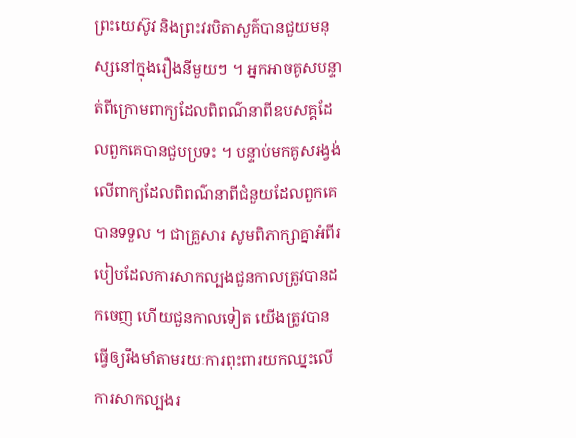ព្រះយេស៊ូវ និងព្រះវរបិតាសួគ៌បានជួយមនុស្សនៅក្នុងរឿងនីមួយៗ ។ អ្នកអាចគូសបន្ទាត់ពីក្រោមពាក្យដែលពិពណ៌នាពីឧបសគ្គដែលពួកគេបានជួបប្រទះ ។ បន្ទាប់មកគូសរង្វង់លើពាក្យដែលពិពណ៌នាពីជំនួយដែលពួកគេបានទទួល ។ ជាគ្រួសារ សូមពិភាក្សាគ្នាអំពីរបៀបដែលការសាកល្បងជួនកាលត្រូវបានដកចេញ ហើយជួនកាលទៀត យើងត្រូវបានធ្វើឲ្យរឹងមាំតាមរយៈការពុះពារយកឈ្នះលើការសាកល្បងរ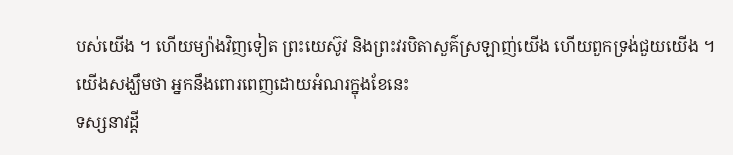បស់យើង ។ ហើយម្យ៉ាងវិញទៀត ព្រះយេស៊ូវ និងព្រះវរបិតាសួគ៌ស្រឡាញ់យើង ហើយពួកទ្រង់ជួយយើង ។
យើងសង្ឃឹមថា អ្នកនឹងពោរពេញដោយអំណរក្នុងខែនេះ
ទស្សនាវដ្តី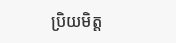ប្រិយមិត្ត